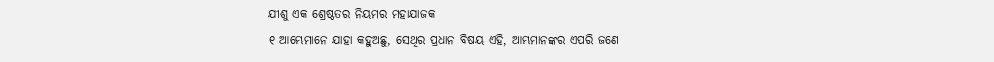ଯୀଶୁ ଏକ ଶ୍ରେଷ୍ଠତର ନିୟମର ମହାଯାଜକ
୧ ଆମ୍ଭେମାନେ ଯାହା କହୁଅଛୁ, ସେଥିର ପ୍ରଧାନ ବିଷୟ ଏହି, ଆମ୍ଭମାନଙ୍କର ଏପରି ଜଣେ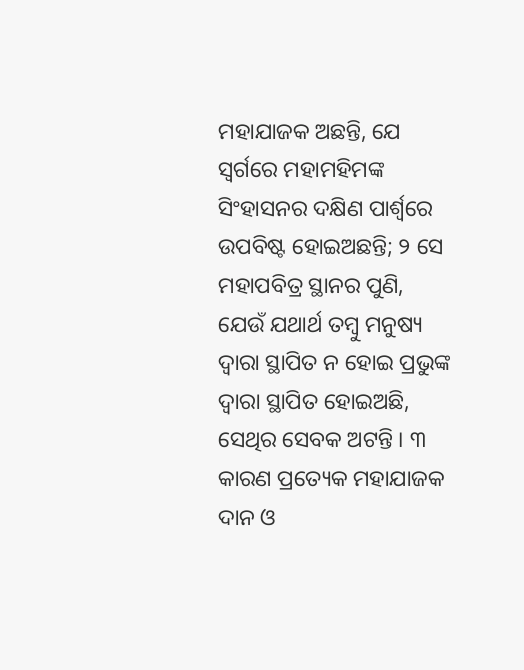ମହାଯାଜକ ଅଛନ୍ତି, ଯେ ସ୍ୱର୍ଗରେ ମହାମହିମଙ୍କ ସିଂହାସନର ଦକ୍ଷିଣ ପାର୍ଶ୍ୱରେ ଉପବିଷ୍ଟ ହୋଇଅଛନ୍ତି; ୨ ସେ ମହାପବିତ୍ର ସ୍ଥାନର ପୁଣି, ଯେଉଁ ଯଥାର୍ଥ ତମ୍ବୁ ମନୁଷ୍ୟ ଦ୍ୱାରା ସ୍ଥାପିତ ନ ହୋଇ ପ୍ରଭୁଙ୍କ ଦ୍ୱାରା ସ୍ଥାପିତ ହୋଇଅଛି, ସେଥିର ସେବକ ଅଟନ୍ତି । ୩ କାରଣ ପ୍ରତ୍ୟେକ ମହାଯାଜକ ଦାନ ଓ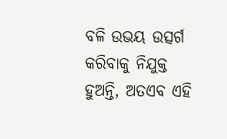ବଳି ଉଭୟ ଉତ୍ସର୍ଗ କରିବାକୁ ନିଯୁକ୍ତ ହୁଅନ୍ତି, ଅତଏବ ଏହି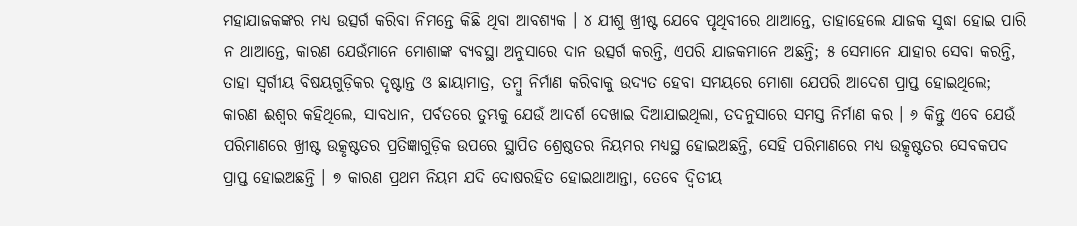ମହାଯାଜକଙ୍କର ମଧ୍ୟ ଉତ୍ସର୍ଗ କରିବା ନିମନ୍ତେ କିଛି ଥିବା ଆବଶ୍ୟକ । ୪ ଯୀଶୁ ଖ୍ରୀଷ୍ଟ ଯେବେ ପୃଥିବୀରେ ଥାଆନ୍ତେ, ତାହାହେଲେ ଯାଜକ ସୁଦ୍ଧା ହୋଇ ପାରି ନ ଥାଆନ୍ତେ, କାରଣ ଯେଉଁମାନେ ମୋଶାଙ୍କ ବ୍ୟବସ୍ଥା ଅନୁସାରେ ଦାନ ଉତ୍ସର୍ଗ କରନ୍ତି, ଏପରି ଯାଜକମାନେ ଅଛନ୍ତି; ୫ ସେମାନେ ଯାହାର ସେବା କରନ୍ତି, ତାହା ସ୍ୱର୍ଗୀୟ ବିଷୟଗୁଡ଼ିକର ଦୃଷ୍ଟାନ୍ତ ଓ ଛାୟାମାତ୍ର, ତମ୍ବୁ ନିର୍ମାଣ କରିବାକୁ ଉଦ୍ୟତ ହେବା ସମୟରେ ମୋଶା ଯେପରି ଆଦେଶ ପ୍ରାପ୍ତ ହୋଇଥିଲେ; କାରଣ ଈଶ୍ୱର କହିଥିଲେ, ସାବଧାନ, ପର୍ବତରେ ତୁମ୍ଭକୁ ଯେଉଁ ଆଦର୍ଶ ଦେଖାଇ ଦିଆଯାଇଥିଲା, ତଦନୁସାରେ ସମସ୍ତ ନିର୍ମାଣ କର । ୬ କିନ୍ତୁ ଏବେ ଯେଉଁ ପରିମାଣରେ ଖ୍ରୀଷ୍ଟ ଉତ୍କୃଷ୍ଟତର ପ୍ରତିଜ୍ଞାଗୁଡ଼ିକ ଉପରେ ସ୍ଥାପିତ ଶ୍ରେଷ୍ଠତର ନିୟମର ମଧ୍ୟସ୍ଥ ହୋଇଅଛନ୍ତି, ସେହି ପରିମାଣରେ ମଧ୍ୟ ଉତ୍କୃଷ୍ଟତର ସେବକପଦ ପ୍ରାପ୍ତ ହୋଇଅଛନ୍ତି । ୭ କାରଣ ପ୍ରଥମ ନିୟମ ଯଦି ଦୋଷରହିତ ହୋଇଥାଆନ୍ତା, ତେବେ ଦ୍ୱିତୀୟ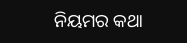ନିୟମର କଥା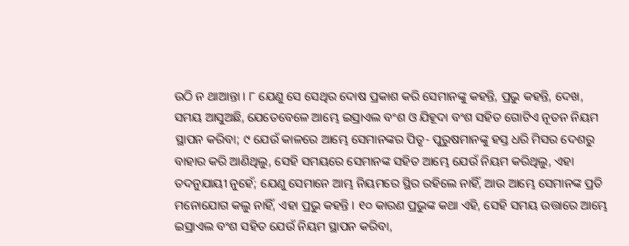ଉଠି ନ ଥାଆନ୍ତା । ୮ ଯେଣୁ ସେ ସେଥିର ଦୋଷ ପ୍ରକାଶ କରି ସେମାନଙ୍କୁ କହନ୍ତି, ପ୍ରଭୁ କହନ୍ତି, ଦେଖ, ସମୟ ଆସୁଅଛି, ଯେତେବେଳେ ଆମ୍ଭେ ଇସ୍ରାଏଲ ବଂଶ ଓ ଯିହୂଦା ବଂଶ ସହିତ ଗୋଟିଏ ନୂତନ ନିୟମ ସ୍ଥାପନ କରିବା; ୯ ଯେଉଁ କାଳରେ ଆମ୍ଭେ ସେମାନଙ୍କର ପିତୃ- ପୁରୁଷମାନଙ୍କୁ ହସ୍ତ ଧରି ମିସର ଦେଶରୁ ବାହାର କରି ଆଣିଥିଲୁ, ସେହି ସମୟରେ ସେମାନଙ୍କ ସହିତ ଆମ୍ଭେ ଯେଉଁ ନିୟମ କରିଥିଲୁ, ଏହା ତଦନୁଯାୟୀ ନୁହେଁ; ଯେଣୁ ସେମାନେ ଆମ୍ଭ ନିୟମରେ ସ୍ଥିର ରହିଲେ ନାହିଁ, ଆଉ ଆମ୍ଭେ ସେମାନଙ୍କ ପ୍ରତି ମନୋଯୋଗ କଲୁ ନାହିଁ, ଏହା ପ୍ରଭୁ କହନ୍ତି । ୧୦ କାରଣ ପ୍ରଭୁଙ୍କ କଥା ଏହି, ସେହି ସମୟ ଉତ୍ତାରେ ଆମ୍ଭେ ଇସ୍ରାଏଲ ବଂଶ ସହିତ ଯେଉଁ ନିୟମ ସ୍ଥାପନ କରିବା,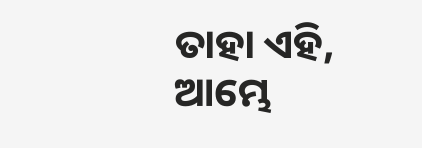ତାହା ଏହି, ଆମ୍ଭେ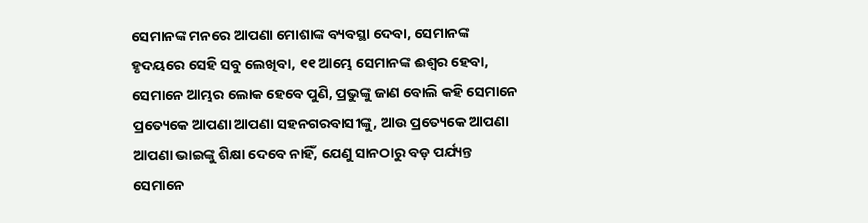ସେମାନଙ୍କ ମନରେ ଆପଣା ମୋଶାଙ୍କ ବ୍ୟବସ୍ଥା ଦେବା, ସେମାନଙ୍କ ହୃଦୟରେ ସେହି ସବୁ ଲେଖିବା, ୧୧ ଆମ୍ଭେ ସେମାନଙ୍କ ଈଶ୍ୱର ହେବା, ସେମାନେ ଆମ୍ଭର ଲୋକ ହେବେ ପୁଣି, ପ୍ରଭୁଙ୍କୁ ଜାଣ ବୋଲି କହି ସେମାନେ ପ୍ରତ୍ୟେକେ ଆପଣା ଆପଣା ସହନଗରବାସୀଙ୍କୁ, ଆଉ ପ୍ରତ୍ୟେକେ ଆପଣା ଆପଣା ଭାଇଙ୍କୁ ଶିକ୍ଷା ଦେବେ ନାହିଁ, ଯେଣୁ ସାନଠାରୁ ବଡ଼ ପର୍ଯ୍ୟନ୍ତ ସେମାନେ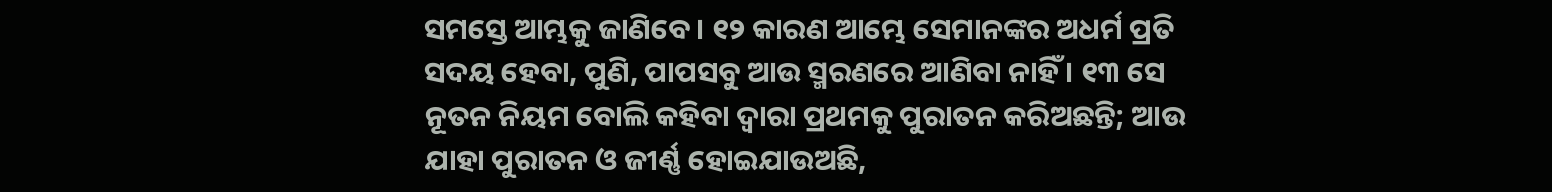ସମସ୍ତେ ଆମ୍ଭକୁ ଜାଣିବେ । ୧୨ କାରଣ ଆମ୍ଭେ ସେମାନଙ୍କର ଅଧର୍ମ ପ୍ରତି ସଦୟ ହେବା, ପୁଣି, ପାପସବୁ ଆଉ ସ୍ମରଣରେ ଆଣିବା ନାହିଁ । ୧୩ ସେ ନୂତନ ନିୟମ ବୋଲି କହିବା ଦ୍ୱାରା ପ୍ରଥମକୁ ପୁରାତନ କରିଅଛନ୍ତି; ଆଉ ଯାହା ପୁରାତନ ଓ ଜୀର୍ଣ୍ଣ ହୋଇଯାଉଅଛି,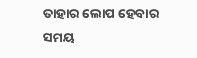ତାହାର ଲୋପ ହେବାର ସମୟ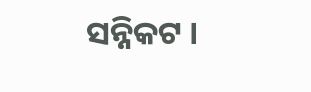ସନ୍ନିକଟ ।